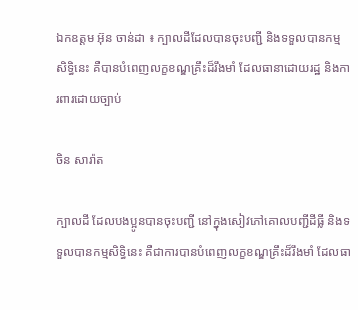ឯកឧត្តម អ៊ុន ចាន់ដា ៖ ក្បាលដីដែលបានចុះបញ្ជី និងទទួលបានកម្មសិទិ្ធនេះ គឺបានបំពេញលក្ខខណ្ឌគ្រឹះដ៏រឹងមាំ ដែលធានាដោយរដ្ឋ និងការពារដោយច្បាប់

ចិន សារ៉ាត

ក្បាលដី ដែលបងប្អូនបានចុះបញ្ជី នៅក្នុងសៀវភៅគោលបញ្ជីដីធ្លី និងទទួលបានកម្មសិទិ្ធនេះ គឺជាការបានបំពេញលក្ខខណ្ឌគ្រឹះដ៏រឹងមាំ ដែលធា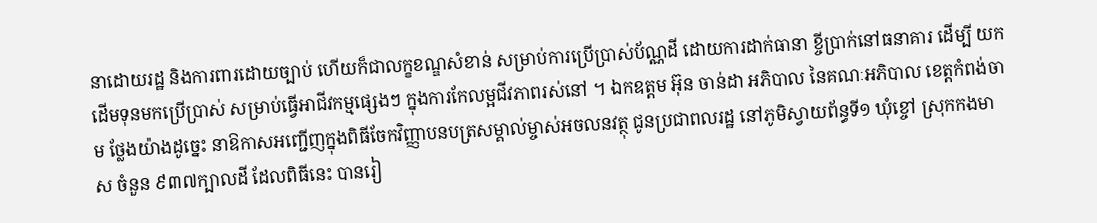នាដោយរដ្ឋ និងការពារដោយច្បាប់ ហើយក៏ជាលក្ខខណ្ឌសំខាន់ សម្រាប់ការប្រើប្រាស់ប័ណ្ណដី ដោយការដាក់ធានា ខ្ចីប្រាក់នៅធនាគារ ដើម្បី យកដើមទុនមកប្រើប្រាស់ សម្រាប់ធ្វើអាជីវកម្មផ្សេងៗ ក្នុងការកែលម្អជីវភាពរស់នៅ ។ ឯកឧត្តម អ៊ុន ចាន់ដា អភិបាល នៃគណៈអភិបាល ខេត្តកំពង់ចាម ថ្លែងយ៉ាងដូច្នេះ នាឱកាសអញ្ជើញក្នុងពិធីចែកវិញ្ញាបនបត្រសម្គាល់ម្ចាស់អចលនវត្ថុ ជូនប្រជាពលរដ្ឋ នៅភូមិស្វាយព័ន្ធទី១ ឃុំខ្ចៅ ស្រុកកងមាស ចំនួន ៩៣៧ក្បាលដី ដែលពិធីនេះ បានរៀ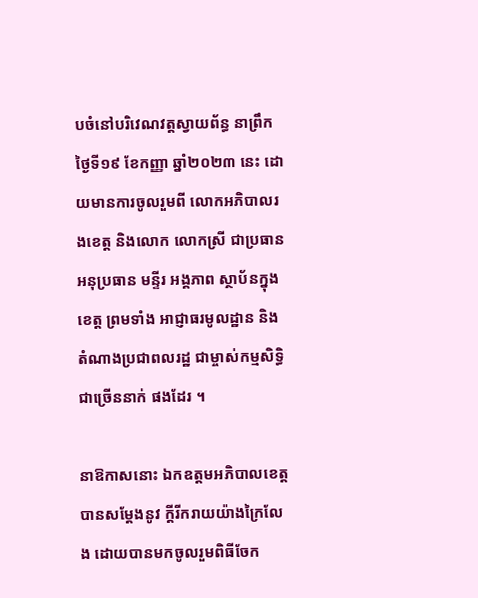បចំនៅបរិវេណវត្តស្វាយព័ន្ធ នាព្រឹកថ្ងៃទី១៩ ខែកញ្ញា ឆ្នាំ២០២៣ នេះ ដោយមានការចូលរួមពី លោកអភិបាលរងខេត្ត និងលោក លោកស្រី ជាប្រធាន អនុប្រធាន មន្ទីរ អង្គភាព ស្ថាប័នក្នុងខេត្ត ព្រមទាំង អាជ្ញាធរមូលដ្ឋាន និងតំណាងប្រជាពលរដ្ឋ ជាម្ចាស់កម្មសិទ្ធិជាច្រើននាក់ ផងដែរ ។

នាឱកាសនោះ ឯកឧត្តមអភិបាលខេត្ត បានសម្តែងនូវ ក្តីរីករាយយ៉ាងក្រៃលែង ដោយបានមកចូលរួមពិធីចែក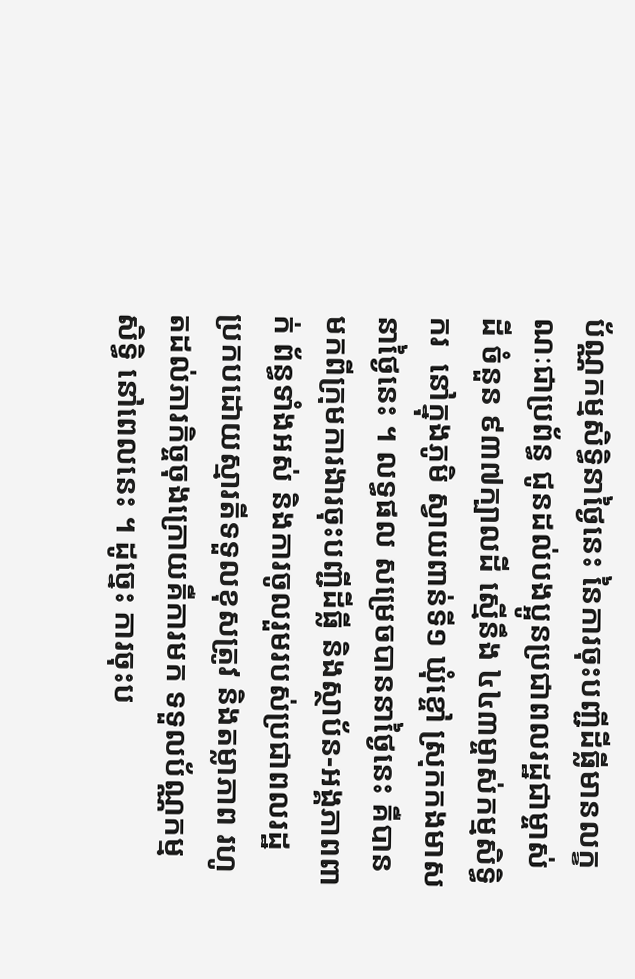ប័ណ្ណកម្មសិទិ្ធនាថ្ងៃនេះ នៃការចុះបញ្ជីដីធ្លីមានលក្ខណៈជាប្រព័ន្ធ ជូនដល់បងប្អូនប្រជាពលរដ្ឋជាម្ចាស់ដី ចំនួន ៩៣៧ក្បាលដី ស្មើនឹង ៤៤៣ម្ចាស់កម្មសិទិ្ធករ  នៅក្នុងភូមិ ស្វាយពាន់ទី១ ឃុំខ្ចៅ ស្រុកកងមាស នាថ្ងៃនេះ ។ លទ្ធផល សម្រេចបាននាថ្ងៃនេះ គឺបានមកពីក្រុមការងារចុះបញ្ជីដីធ្លី និងស្ថាប័ន-អង្គភាពពាក់ ព័ន្ធទាំងអស់ និងការចូលរួមរបស់ប្រជាពលរដ្ឋ ប្រកបដោយស្មារតីទទួលខុសត្រូវ និងតម្លាភាព រហូតដល់ភារកិច្ចចុងក្រោយគឺការមក ទទួលប័ណ្ណកម្មសិទិ្ធ នៅពេលនេះ ។ ដូច្នេះ ការចុះប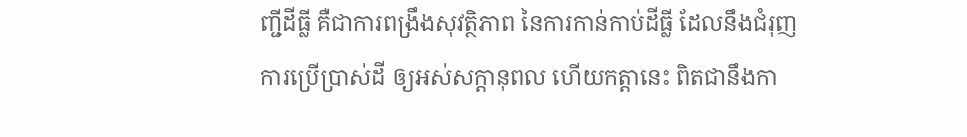ញ្ជីដីធ្លី គឺជាការពង្រឹងសុវត្ថិភាព នៃការកាន់កាប់ដីធ្លី ដែលនឹងជំរុញការប្រើប្រាស់ដី ឲ្យអស់សក្តានុពល ហើយកត្តានេះ ពិតជានឹងកា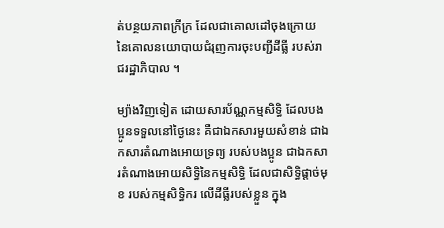ត់បន្ថយភាពក្រីក្រ ដែលជាគោលដៅចុងក្រោយ នៃគោលនយោបាយជំរុញការចុះបញ្ជីដីធ្លី របស់រាជរដ្ឋាភិបាល ។

ម្យ៉ាងវិញទៀត ដោយសារប័ណ្ណកម្មសិទិ្ធ ដែលបងប្អូនទទួលនៅថ្ងៃនេះ គឺជាឯកសារមួយសំខាន់ ជាឯកសារតំណាងអោយទ្រព្យ របស់បងប្អូន ជាឯកសារតំណាងអោយសិទិ្ធនៃកម្មសិទិ្ធ ដែលជាសិទិ្ធផ្តាច់មុខ របស់កម្មសិទិ្ធករ លើដីធ្លីរបស់ខ្លួន ក្នុង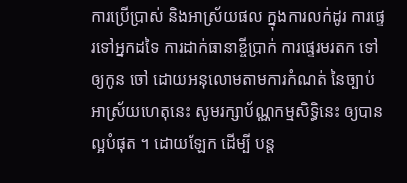ការប្រើប្រាស់ និងអាស្រ័យផល ក្នុងការលក់ដូរ ការផ្ទេរទៅអ្នកដទៃ ការដាក់ធានាខ្ចីប្រាក់ ការផ្ទេរមរតក ទៅឲ្យកូន ចៅ ដោយអនុលោមតាមការកំណត់ នៃច្បាប់ អាស្រ័យហេតុនេះ សូមរក្សាប័ណ្ណកម្មសិទិ្ធនេះ ឲ្យបានល្អបំផុត ។ ដោយឡែក ដើម្បី បន្ត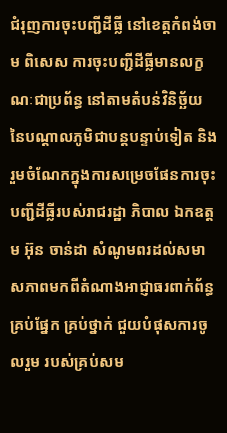ជំរុញការចុះបញ្ជីដីធ្លី នៅខេត្តកំពង់ចាម ពិសេស ការចុះបញ្ជីដីធ្លីមានលក្ខណៈជាប្រព័ន្ធ នៅតាមតំបន់វិនិច្ឆ័យ នៃបណ្តាលភូមិជាបន្តបន្ទាប់ទៀត និងរួមចំណែកក្នុងការសម្រេចផែនការចុះបញ្ជីដីធ្លីរបស់រាជរដ្ឋា ភិបាល ឯកឧត្តម អ៊ុន ចាន់ដា សំណូមពរដល់សមាសភាពមកពីតំណាងអាជ្ញាធរពាក់ព័ន្ធគ្រប់ផ្នែក គ្រប់ថ្នាក់ ជួយបំផុសការចូលរួម របស់គ្រប់សម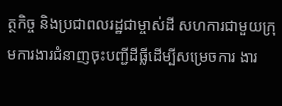ត្ថកិច្ច និងប្រជាពលរដ្ឋជាម្ចាស់ដី សហការជាមួយក្រុមការងារជំនាញចុះបញ្ជីដីធ្លីដើម្បីសម្រេចការ ងារ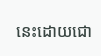នេះដោយជោ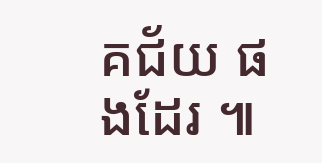គជ័យ ផងដែរ ៕